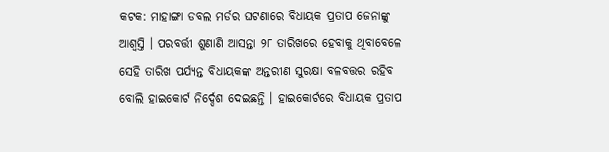କଟକ: ମାହାଙ୍ଗା ଡବଲ ମର୍ଡର ଘଟଣାରେ ବିଧାୟକ ପ୍ରତାପ ଜେନାଙ୍କୁ ଆଶ୍ବସ୍ତି । ପରବର୍ତ୍ତୀ ଶୁଣାଣି ଆସନ୍ତା ୨୮ ତାରିଖରେ ହେବାକୁ ଥିବାବେଳେ ସେହି ତାରିଖ ପର୍ଯ୍ୟନ୍ତ ବିଧାୟକଙ୍କ ଅନ୍ତରୀଣ ସୁରକ୍ଷା ବଳବତ୍ତର ରହିବ ବୋଲି ହାଇକୋର୍ଟ ନିର୍ଦ୍ଦେଶ ଦେଇଛନ୍ତି । ହାଇକୋର୍ଟରେ ବିଧାୟକ ପ୍ରତାପ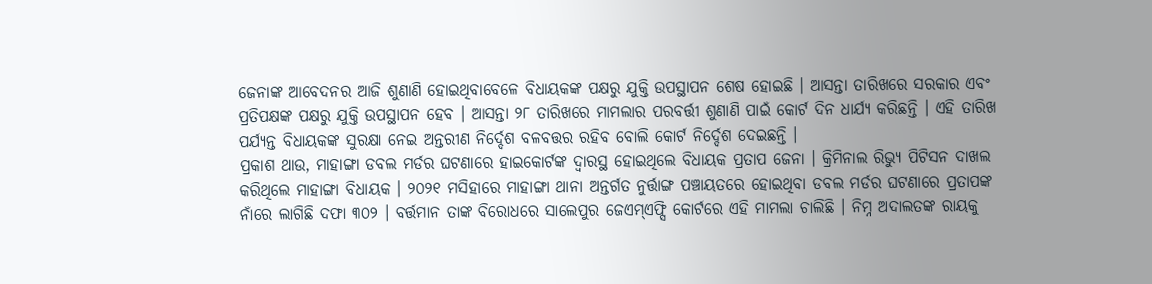ଜେନାଙ୍କ ଆବେଦନର ଆଜି ଶୁଣାଣି ହୋଇଥିବାବେଳେ ବିଧାୟକଙ୍କ ପକ୍ଷରୁ ଯୁକ୍ତି ଉପସ୍ଥାପନ ଶେଷ ହୋଇଛି । ଆସନ୍ତା ତାରିଖରେ ସରକାର ଏବଂ ପ୍ରତିପକ୍ଷଙ୍କ ପକ୍ଷରୁ ଯୁକ୍ତି ଉପସ୍ଥାପନ ହେବ । ଆସନ୍ତା ୨୮ ତାରିଖରେ ମାମଲାର ପରବର୍ତ୍ତୀ ଶୁଣାଣି ପାଇଁ କୋର୍ଟ ଦିନ ଧାର୍ଯ୍ୟ କରିଛନ୍ତି । ଏହି ତାରିଖ ପର୍ଯ୍ୟନ୍ତ ବିଧାୟକଙ୍କ ସୁରକ୍ଷା ନେଇ ଅନ୍ତରୀଣ ନିର୍ଦ୍ଦେଶ ବଳବତ୍ତର ରହିବ ବୋଲି କୋର୍ଟ ନିର୍ଦ୍ଦେଶ ଦେଇଛନ୍ତି ।
ପ୍ରକାଶ ଥାଉ, ମାହାଙ୍ଗା ଡବଲ ମର୍ଡର ଘଟଣାରେ ହାଇକୋର୍ଟଙ୍କ ଦ୍ବାରସ୍ଥ ହୋଇଥିଲେ ବିଧାୟକ ପ୍ରତାପ ଜେନା । କ୍ରିମିନାଲ ରିଭ୍ୟୁ ପିଟିସନ ଦାଖଲ କରିଥିଲେ ମାହାଙ୍ଗା ବିଧାୟକ । ୨୦୨୧ ମସିହାରେ ମାହାଙ୍ଗା ଥାନା ଅନ୍ତର୍ଗତ ନୁର୍ତ୍ତାଙ୍ଗ ପଞ୍ଚାୟତରେ ହୋଇଥିବା ଡବଲ ମର୍ଡର ଘଟଣାରେ ପ୍ରତାପଙ୍କ ନାଁରେ ଲାଗିଛି ଦଫା ୩୦୨ । ବର୍ତ୍ତମାନ ତାଙ୍କ ବିରୋଧରେ ସାଲେପୁର ଜେଏମ୍ଏଫ୍ସି କୋର୍ଟରେ ଏହି ମାମଲା ଚାଲିଛି । ନିମ୍ନ ଅଦାଲତଙ୍କ ରାୟକୁ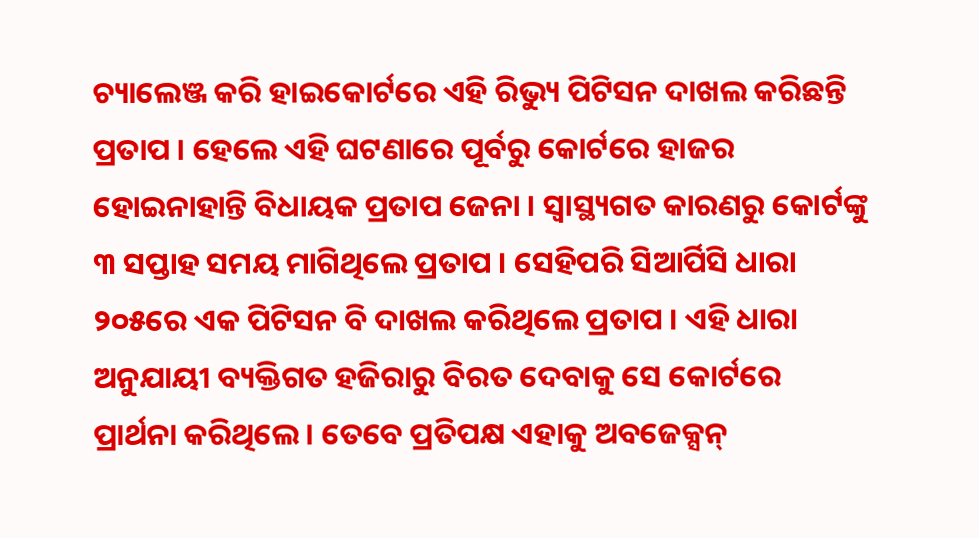ଚ୍ୟାଲେଞ୍ଜ କରି ହାଇକୋର୍ଟରେ ଏହି ରିଭ୍ୟୁ ପିଟିସନ ଦାଖଲ କରିଛନ୍ତି ପ୍ରତାପ । ହେଲେ ଏହି ଘଟଣାରେ ପୂର୍ବରୁ କୋର୍ଟରେ ହାଜର ହୋଇନାହାନ୍ତି ବିଧାୟକ ପ୍ରତାପ ଜେନା । ସ୍ବାସ୍ଥ୍ୟଗତ କାରଣରୁ କୋର୍ଟଙ୍କୁ ୩ ସପ୍ତାହ ସମୟ ମାଗିଥିଲେ ପ୍ରତାପ । ସେହିପରି ସିଆର୍ପିସି ଧାରା ୨୦୫ରେ ଏକ ପିଟିସନ ବି ଦାଖଲ କରିଥିଲେ ପ୍ରତାପ । ଏହି ଧାରା ଅନୁଯାୟୀ ବ୍ୟକ୍ତିଗତ ହଜିରାରୁ ବିରତ ଦେବାକୁ ସେ କୋର୍ଟରେ ପ୍ରାର୍ଥନା କରିଥିଲେ । ତେବେ ପ୍ରତିପକ୍ଷ ଏହାକୁ ଅବଜେକ୍ସନ୍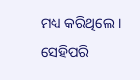ମଧ୍ୟ କରିଥିଲେ । ସେହିପରି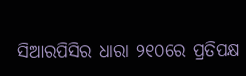ସିଆରପିସିର ଧାରା ୨୧୦ରେ ପ୍ରତିପକ୍ଷ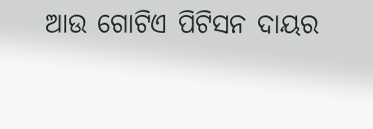ଆଉ ଗୋଟିଏ ପିଟିସନ ଦାୟର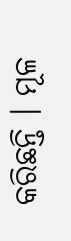କରିଛନ୍ତି । ମୂଳ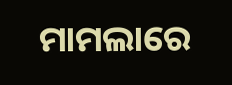ମାମଲାରେ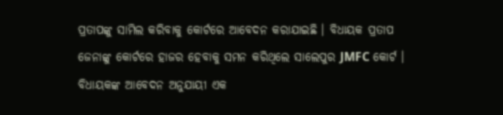ପ୍ରତାପଙ୍କୁ ସାମିଲ କରିବାକୁ କୋର୍ଟରେ ଆବେଦନ କରାଯାଇଛି । ବିଧାୟକ ପ୍ରତାପ ଜେନାଙ୍କୁ କୋର୍ଟରେ ହାଜର ହେବାକୁ ସମନ କରିଥିଲେ ସାଲେପୁର JMFC କୋର୍ଟ । ବିଧାୟକଙ୍କ ଆବେଦନ ଅନୁଯାୟୀ ଏକ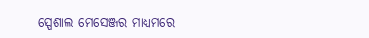ସ୍ପେଶାଲ ମେସେଞ୍ଜର ମାଧ୍ୟମରେ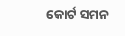କୋର୍ଟ ସମନ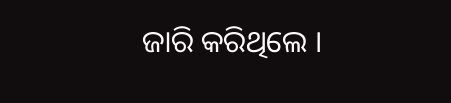ଜାରି କରିଥିଲେ ।